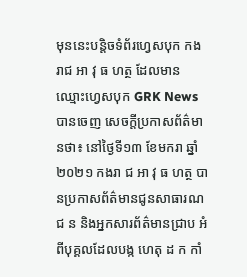មុននេះបន្តិចទំព័រហ្វេសបុក កងរាជ អា វុ ធ ហត្ថ ដែលមានឈ្មោះហ្វេសបុក GRK News បានចេញ សេចក្តីប្រកាសព័ត៌មានថា៖ នៅថ្ងៃទី១៣ ខែមករា ឆ្នាំ២០២១ កងរា ជ អា វុ ធ ហត្ថ បានប្រកាសព័ត៌មានជូនសាធារណជ ន និងអ្នកសារព័ត៌មានជ្រាប អំពីបុគ្គលដែលបង្ក ហេតុ ដ ក កាំ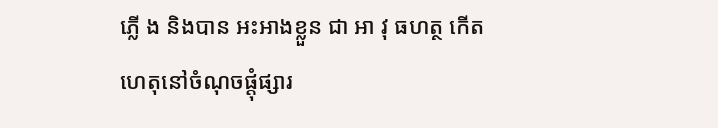ភ្លើ ង និងបាន អះអាងខ្លួន ជា អា វុ ធហត្ថ កើតហេតុនៅចំណុចផ្តុំផ្សារ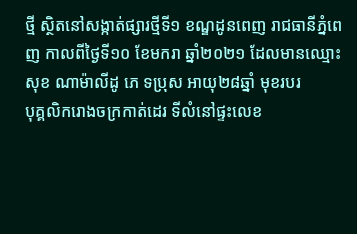ថ្មី ស្ថិតនៅសង្កាត់ផ្សារថ្មីទី១ ខណ្ឌដូនពេញ រាជធានីភ្នំពេញ កាលពីថ្ងៃទី១០ ខែមករា ឆ្នាំ២០២១ ដែលមានឈ្មោះ សុខ ណាម៉ាលីដូ ភេ ទប្រុស អាយុ២៨ឆ្នាំ មុខរបរ
បុគ្គលិករោងចក្រកាត់ដេរ ទីលំនៅផ្ទះលេខ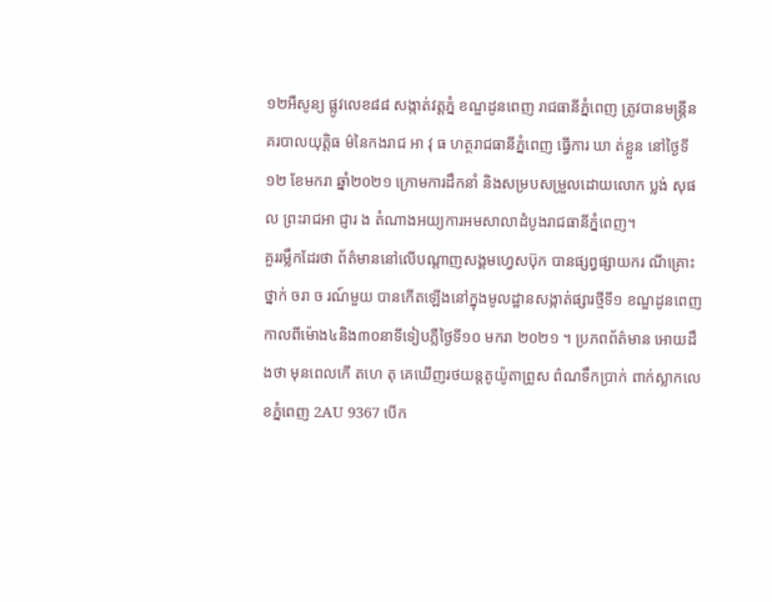១២អឺសូន្យ ផ្លូវលេខ៨៨ សង្កាត់វត្តភ្នំ ខណ្ឌដូនពេញ រាជធានីភ្នំពេញ ត្រូវបានមន្ត្រីន គរបាលយុត្តិធ ម៌នៃកងរាជ អា វុ ធ ហត្ថរាជធានីភ្នំពេញ ធ្វើការ ឃា ត់ខ្លួន នៅថ្ងៃទី១២ ខែមករា ឆ្នាំ២០២១ ក្រោមការដឹកនាំ និងសម្របសម្រួលដោយលោក ប្លង់ សុផល ព្រះរាជអា ជ្ញារ ង តំណាងអយ្យការអមសាលាដំបូងរាជធានីភ្នំពេញ។
គួររម្លឹកដែរថា ព័ត៌មាននៅលើបណ្តាញសង្គមហ្វេសប៊ុក បានផ្សព្វផ្សាយករ ណីគ្រោះថ្នាក់ ចរា ច រណ៍មួយ បានកើតឡើងនៅក្នុងមូលដ្ឋានសង្កាត់ផ្សារថ្មីទី១ ខណ្ឌដូនពេញកាលពីម៉ោង៤និង៣០នាទីទៀបភ្លឺថ្ងៃទី១០ មករា ២០២១ ។ ប្រភពព័ត៌មាន អោយដឹងថា មុនពេលកើ តហេ តុ គេឃើញរថយន្តតូយ៉ូតាព្រូស ព៌ណទឹកប្រាក់ ពាក់ស្លាកលេខភ្នំពេញ 2AU 9367 បើក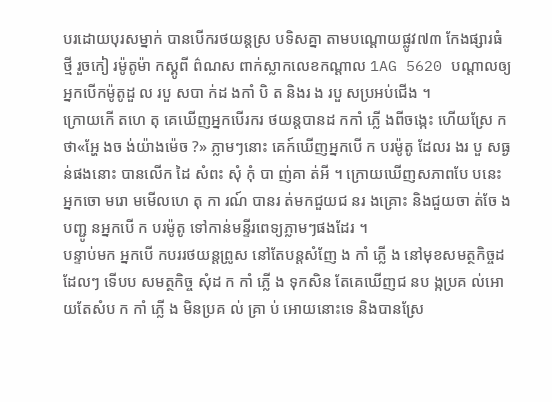បរដោយបុរសម្នាក់ បានបើករថយន្តស្រ បទិសគ្នា តាមបណ្តោយផ្លូវ៧៣ កែងផ្សារធំថ្មី រួចកៀ រម៉ូតូម៉ា កស្គូពី ព៌ណស ពាក់ស្លាកលេខកណ្តាល 1AG 5620 បណ្តាលឲ្យអ្នកបើកម៉ូតូដួ ល របួ សបា ក់ដ ងកាំ បិ ត និងរ ង របួ សប្រអប់ជើង ។
ក្រោយកើ តហេ តុ គេឃើញអ្នកបើរករ ថយន្តបានដ កកាំ ភ្លើ ងពីចង្កេះ ហើយស្រែ កថា«អ្ហែ ងច ង់យ៉ាងម៉េច ?» ភ្លាមៗនោះ គេក៍ឃើញអ្នកបើ ក បរម៉ូតូ ដែលរ ងរ បួ សធ្ង ន់ផងនោះ បានលើក ដៃ សំពះ សុំ កុំ បា ញ់គា ត់អី ។ ក្រោយឃើញសភាពបែ បនេះ អ្នកចោ មរោ មមើលហេ តុ កា រណ៍ បានរ ត់មកជួយជ នរ ងគ្រោះ និងជួយចា ត់ចែ ងបញ្ជូ នអ្នកបើ ក បរម៉ូតូ ទៅកាន់មន្ទីរពេទ្យភ្លាមៗផងដែរ ។
បន្ទាប់មក អ្នកបើ កបររថយន្តព្រូស នៅតែបន្តសំញែ ង កាំ ភ្លើ ង នៅមុខសមត្ថកិច្ចដដែលៗ ទើបប សមត្ថកិច្ច សុំដ ក កាំ ភ្លើ ង ទុកសិន តែគេឃើញជ នប ង្កប្រគ ល់អោយតែសំប ក កាំ ភ្លើ ង មិនប្រគ ល់ គ្រា ប់ អោយនោះទេ និងបានស្រែ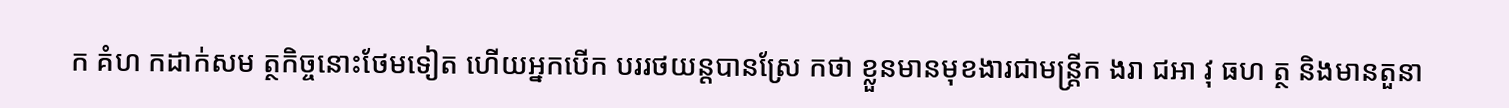ក គំហ កដាក់សម ត្ថកិច្ចនោះថែមទៀត ហើយអ្នកបើក បររថយន្តបានស្រែ កថា ខ្លួនមានមុខងារជាមន្ត្រីក ងរា ជអា វុ ធហ ត្ថ និងមានតួនា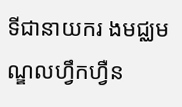ទីជានាយករ ងមជ្ឈមណ្ឌលហ្វឹកហ្វឺន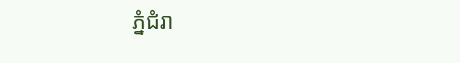ភ្នំជំរា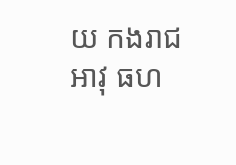យ កងរាជអាវុ ធហ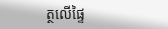ត្ថលើផ្ទៃ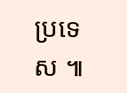ប្រទេស ៕